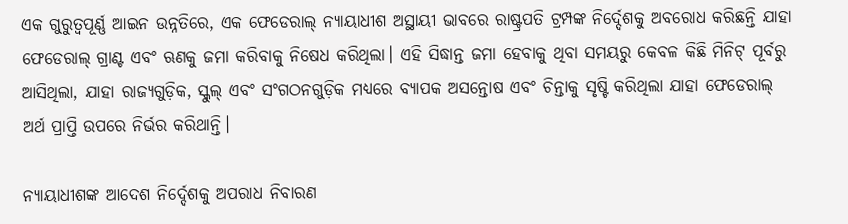ଏକ ଗୁରୁତ୍ୱପୂର୍ଣ୍ଣ ଆଇନ ଉନ୍ନତିରେ, ଏକ ଫେଡେରାଲ୍ ନ୍ୟାୟାଧୀଶ ଅସ୍ଥାୟୀ ଭାବରେ ରାଷ୍ଟ୍ରପତି ଟ୍ରମ୍ପଙ୍କ ନିର୍ଦ୍ଦେଶକୁ ଅବରୋଧ କରିଛନ୍ତି ଯାହା ଫେଡେରାଲ୍ ଗ୍ରାଣ୍ଟ ଏବଂ ଋଣକୁ ଜମା କରିବାକୁ ନିଷେଧ କରିଥିଲା। ଏହି ସିଦ୍ଧାନ୍ତ ଜମା ହେବାକୁ ଥିବା ସମୟରୁ କେବଳ କିଛି ମିନିଟ୍ ପୂର୍ବରୁ ଆସିଥିଲା, ଯାହା ରାଜ୍ୟଗୁଡ଼ିକ, ସ୍କୁଲ୍ ଏବଂ ସଂଗଠନଗୁଡ଼ିକ ମଧ୍ୟରେ ବ୍ୟାପକ ଅସନ୍ତୋଷ ଏବଂ ଚିନ୍ତାକୁ ସୃଷ୍ଟି କରିଥିଲା ଯାହା ଫେଡେରାଲ୍ ଅର୍ଥ ପ୍ରାପ୍ତି ଉପରେ ନିର୍ଭର କରିଥାନ୍ତି।

ନ୍ୟାୟାଧୀଶଙ୍କ ଆଦେଶ ନିର୍ଦ୍ଦେଶକୁ ଅପରାଧ ନିବାରଣ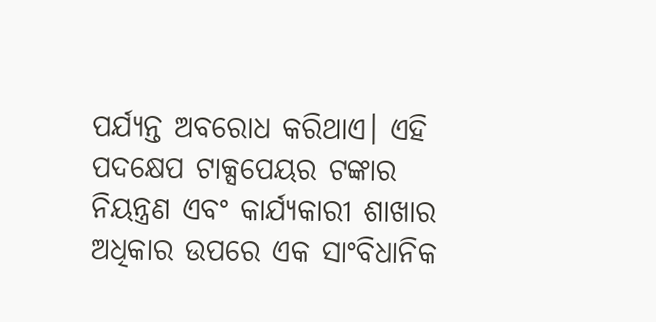ପର୍ଯ୍ୟନ୍ତ ଅବରୋଧ କରିଥାଏ। ଏହି ପଦକ୍ଷେପ ଟାକ୍ସପେୟର ଟଙ୍କାର ନିୟନ୍ତ୍ରଣ ଏବଂ କାର୍ଯ୍ୟକାରୀ ଶାଖାର ଅଧିକାର ଉପରେ ଏକ ସାଂବିଧାନିକ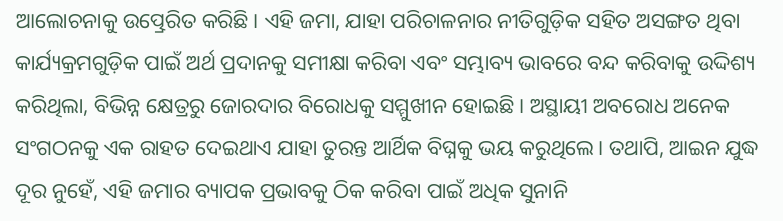ଆଲୋଚନାକୁ ଉତ୍ପ୍ରେରିତ କରିଛି। ଏହି ଜମା, ଯାହା ପରିଚାଳନାର ନୀତିଗୁଡ଼ିକ ସହିତ ଅସଙ୍ଗତ ଥିବା କାର୍ଯ୍ୟକ୍ରମଗୁଡ଼ିକ ପାଇଁ ଅର୍ଥ ପ୍ରଦାନକୁ ସମୀକ୍ଷା କରିବା ଏବଂ ସମ୍ଭାବ୍ୟ ଭାବରେ ବନ୍ଦ କରିବାକୁ ଉଦ୍ଦିଶ୍ୟ କରିଥିଲା, ବିଭିନ୍ନ କ୍ଷେତ୍ରରୁ ଜୋରଦାର ବିରୋଧକୁ ସମ୍ମୁଖୀନ ହୋଇଛି। ଅସ୍ଥାୟୀ ଅବରୋଧ ଅନେକ ସଂଗଠନକୁ ଏକ ରାହତ ଦେଇଥାଏ ଯାହା ତୁରନ୍ତ ଆର୍ଥିକ ବିଘ୍ନକୁ ଭୟ କରୁଥିଲେ। ତଥାପି, ଆଇନ ଯୁଦ୍ଧ ଦୂର ନୁହେଁ, ଏହି ଜମାର ବ୍ୟାପକ ପ୍ରଭାବକୁ ଠିକ କରିବା ପାଇଁ ଅଧିକ ସୁନାନି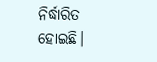ନିର୍ଦ୍ଧାରିତ ହୋଇଛି।